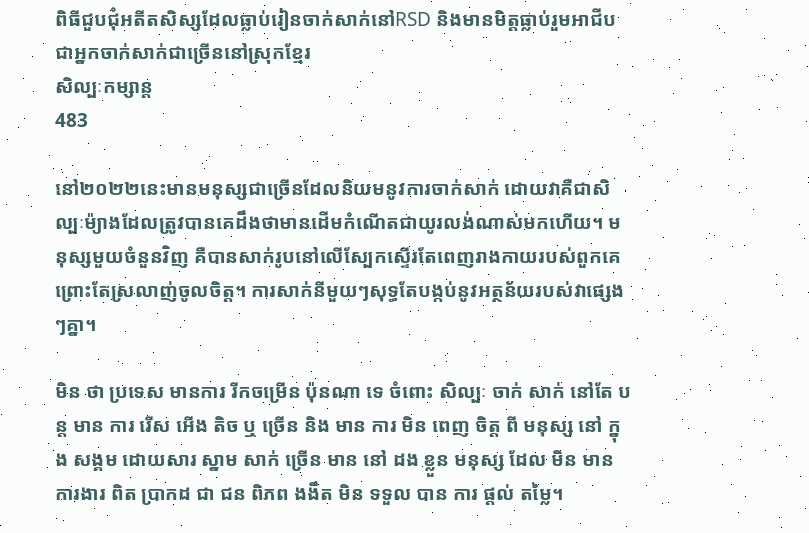ពិធីជួបជុំអតីតសិស្សដែលធ្លាប់រៀនចាក់សាក់នៅRSD និងមានមិត្តធ្លាប់រួមអាជីបជាអ្នកចាក់សាក់ជាច្រើននៅស្រុកខ្មែរ
សិល្បៈកម្សាន្ត
483

នៅ២០២២នេះមានមនុស្សជាច្រើនដែលនិយមនូវការចាក់សាក់ ដោយវាគឺជាសិល្បៈម៉្យាងដែលត្រូវបានគេដឹងថាមានដើមកំណើតជាយូរលង់ណាស់មកហើយ។ មនុស្សមួយចំនួនវិញ គឺបានសាក់រូបនៅលើស្បែកស្ទើរតែពេញរាងកាយរបស់ពួកគេ ព្រោះតែស្រលាញ់ចូលចិត្ត។ ការសាក់នីមួយៗសុទ្ធតែបង្កប់នូវអត្ថន័យរបស់វាផ្សេងៗគ្នា។

មិន ថា ប្រទេស មានការ រីកចម្រើន ប៉ុនណា ទេ ចំពោះ សិល្បៈ ចាក់ សាក់ នៅតែ បន្ត មាន ការ រើស អើង តិច ឬ ច្រើន និង មាន ការ មិន ពេញ ចិត្ត ពី មនុស្ស នៅ ក្នុង សង្គម ដោយសារ ស្នាម សាក់ ច្រើន មាន នៅ ដង ខ្លួន មនុស្ស ដែល មិន មាន ការងារ ពិត ប្រាកដ ជា ជន ពិភព ងងឹត មិន ទទួល បាន ការ ផ្ដល់ តម្លៃ។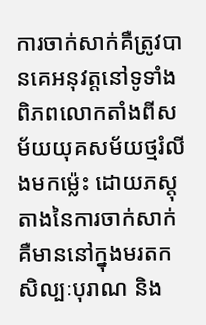ការចាក់សាក់គឺត្រូវបានគេអនុវត្តនៅទូទាំងពិភពលោកតាំងពីសម័យយុគសម័យថ្មរំលីងមកម្ល៉េះ ដោយភស្តុតាងនៃការចាក់សាក់គឺមាននៅក្នុងមរតកសិល្បៈបុរាណ និង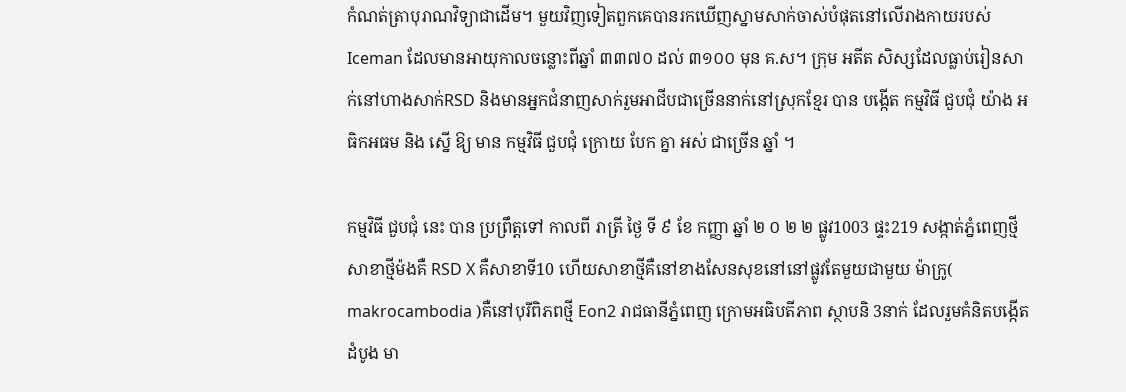កំណត់ត្រាបុរាណវិទ្យាជាដើម។ មួយវិញទៀតពួកគេបានរកឃើញស្នាមសាក់ចាស់បំផុតនៅលើរាងកាយរបស់ Iceman ដែលមានអាយុកាលចន្លោះពីឆ្នាំ ៣៣៧០ ដល់ ៣១០០ មុន គ.ស។ ក្រុម អតីត សិស្សដែលធ្លាប់រៀនសាក់នៅហាងសាក់RSD និងមានអ្នកជំនាញសាក់រួមអាជីបជាច្រើននាក់នៅស្រុកខ្មែរ បាន បង្កើត កម្មវិធី ជួបជុំ យ៉ាង អធិកអធម និង ស្នើ ឱ្យ មាន កម្មវិធី ជួបជុំ ក្រោយ បែក គ្នា អស់ ជាច្រើន ឆ្នាំ ។

កម្មវិធី ជួបជុំ នេះ បាន ប្រព្រឹត្តទៅ កាលពី រាត្រី ថ្ងៃ ទី ៩ ខែ កញ្ញា ឆ្នាំ ២ ០ ២ ២ ផ្លូវ1003 ផ្ទះ219 សង្កាត់ភ្នំពេញថ្មី សាខាថ្មីម៉ងគឺ RSD X គឺសាខាទី10 ហើយសាខាថ្មីគឺនៅខាងសែនសុខនៅនៅផ្លូវតែមួយជាមួយ ម៉ាក្រូ( makrocambodia )គឺនៅបុរីពិភពថ្មី Eon2 រាជធានីភ្នំពេញ ក្រោមអធិបតីភាព ស្ថាបនិ 3នាក់ ដែលរួមគំនិតបង្កើតដំបូង មា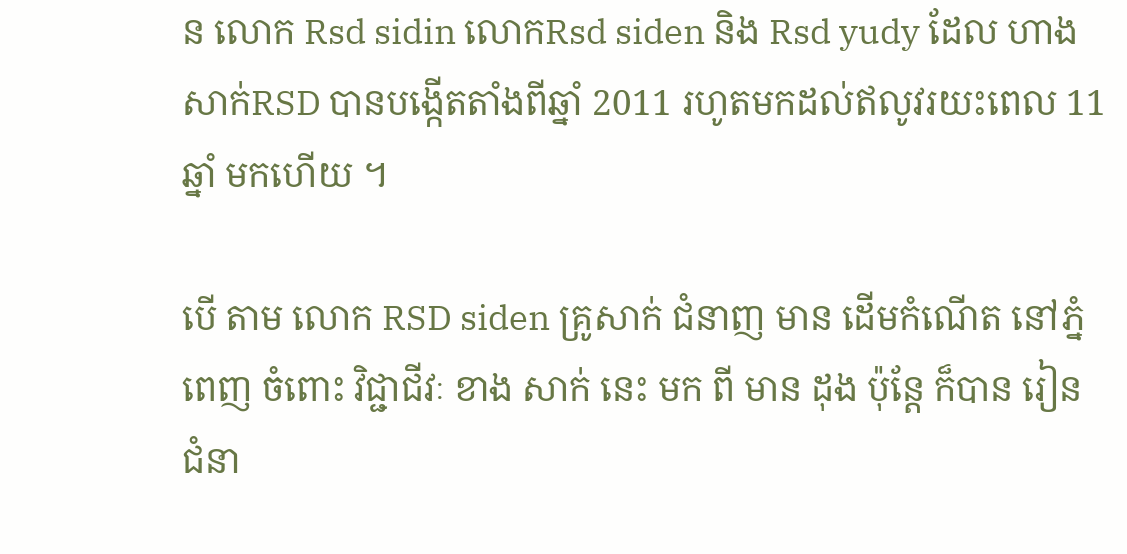ន លោក Rsd sidin លោកRsd siden និង Rsd yudy ដែល ហាងសាក់RSD បានបង្កើតតាំងពីឆ្នាំ 2011 រហូតមកដល់ឥលូវរយះពេល 11 ឆ្នាំ មកហើយ ។

បើ តាម លោក RSD siden គ្រូសាក់ ជំនាញ មាន ដើមកំណើត នៅភ្នំពេញ ចំពោះ វិជ្ជាជីវៈ ខាង សាក់ នេះ មក ពី មាន ដុង ប៉ុន្តែ ក៏បាន រៀន ជំនា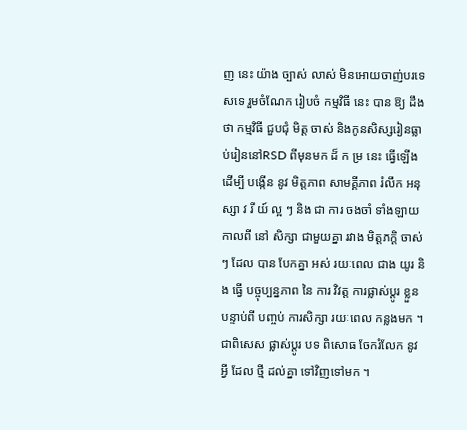ញ នេះ យ៉ាង ច្បាស់ លាស់ មិនអោយចាញ់បរទេសទេ រួមចំណែក រៀបចំ កម្មវិធី នេះ បាន ឱ្យ ដឹង ថា កម្មវិធី ជួបជុំ មិត្ត ចាស់ និងកូនសិស្សរៀនធ្លាប់រៀននៅRSD ពីមុនមក ដ៏ ក ម្រ នេះ ធ្វើឡើង ដើម្បី បង្កើន នូវ មិត្តភាព សាមគ្គីភាព រំលឹក អនុ ស្សា វ រី យ៍ ល្អ ៗ និង ជា ការ ចងចាំ ទាំងឡាយ កាលពី នៅ សិក្សា ជាមួយគ្នា រវាង មិត្តភក្តិ ចាស់ៗ ដែល បាន បែកគ្នា អស់ រយៈពេល ជាង យូរ និង ធ្វើ បច្ចុប្បន្នភាព នៃ ការ វិវត្ត ការផ្លាស់ប្តូរ ខ្លួន បន្ទាប់ពី បញ្ចប់ ការសិក្សា រយៈពេល កន្លងមក ។ ជាពិសេស ផ្លាស់ប្តូរ បទ ពិសោធ ចែករំលែក នូវ អ្វី ដែល ថ្មី ដល់គ្នា ទៅវិញទៅមក ។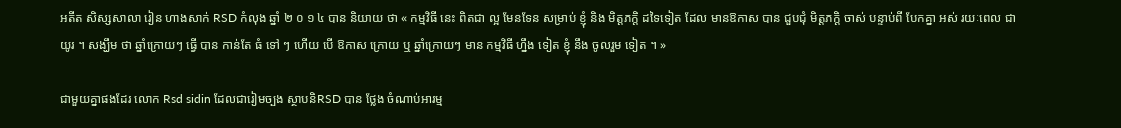អតីត សិស្សសាលា រៀន ហាងសាក់ RSD កំលុង ឆ្នាំ ២ ០ ១ ៤ បាន និយាយ ថា « កម្មវិធី នេះ ពិតជា ល្អ មែនទែន សម្រាប់ ខ្ញុំ និង មិត្តភក្តិ ដទៃទៀត ដែល មានឱកាស បាន ជួបជុំ មិត្តភក្តិ ចាស់ បន្ទាប់ពី បែកគ្នា អស់ រយៈពេល ជាយូរ ។ សង្ឃឹម ថា ឆ្នាំក្រោយៗ ធ្វើ បាន កាន់តែ ធំ ទៅ ៗ ហើយ បើ ឱកាស ក្រោយ ឬ ឆ្នាំក្រោយៗ មាន កម្មវិធី ហ្នឹង ទៀត ខ្ញុំ នឹង ចូលរួម ទៀត ។ »

ជាមួយគ្នាផងដែរ លោក Rsd sidin ដែលជារៀមច្បង ស្ថាបនិRSD បាន ថ្លែង ចំណាប់អារម្ម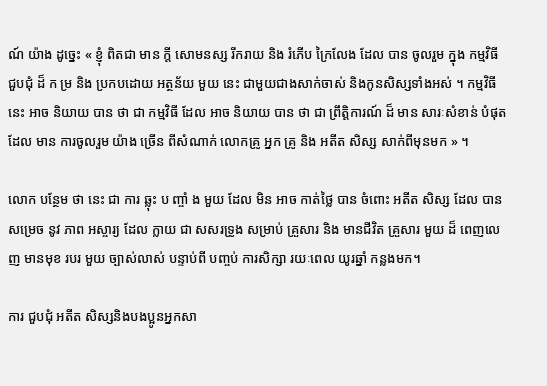ណ៍ យ៉ាង ដូច្នេះ « ខ្ញុំ ពិតជា មាន ក្តី សោមនស្ស រីករាយ និង រំភើប ក្រៃលែង ដែល បាន ចូលរួម ក្នុង កម្មវិធី ជួបជុំ ដ៏ ក ម្រ និង ប្រកបដោយ អត្ថន័យ មួយ នេះ ជាមួយជាងសាក់ចាស់ និងកូនសិស្សទាំងអស់ ។ កម្មវិធី នេះ អាច និយាយ បាន ថា ជា កម្មវិធី ដែល អាច និយាយ បាន ថា ជា ព្រឹត្តិការណ៍ ដ៏ មាន សារៈសំខាន់ បំផុត ដែល មាន ការចូលរួម យ៉ាង ច្រើន ពីសំណាក់ លោកគ្រូ អ្នក គ្រូ និង អតីត សិស្ស សាក់ពីមុនមក » ។

លោក បន្ថែម ថា នេះ ជា ការ ឆ្លុះ ប ញ្ចាំ ង មួយ ដែល មិន អាច កាត់ថ្លៃ បាន ចំពោះ អតីត សិស្ស ដែល បាន សម្រេច នូវ ភាព អស្ចារ្យ ដែល ក្លាយ ជា សសរទ្រូង សម្រាប់ គ្រួសារ និង មានជីវិត គ្រួសារ មួយ ដ៏ ពេញលេញ មានមុខ របរ មួយ ច្បាស់លាស់ បន្ទាប់ពី បញ្ចប់ ការសិក្សា រយៈពេល យូរឆ្នាំ កន្លងមក។

ការ ជួបជុំ អតីត សិស្សនិងបងប្អូនអ្នកសា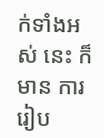ក់ទាំងអស់ នេះ ក៏មាន ការរៀប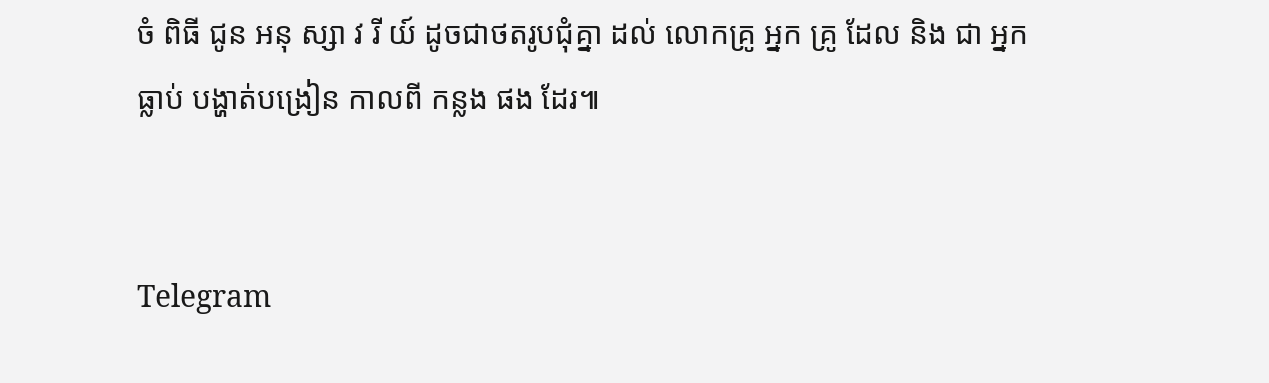ចំ ពិធី ជូន អនុ ស្សា វ រី យ៍ ដូចជាថតរូបជុំគ្នា ដល់ លោកគ្រូ អ្នក គ្រូ ដែល និង ជា អ្នក ធ្លាប់ បង្ហាត់បង្រៀន កាលពី កន្លង ផង ដែរ៕


Telegram